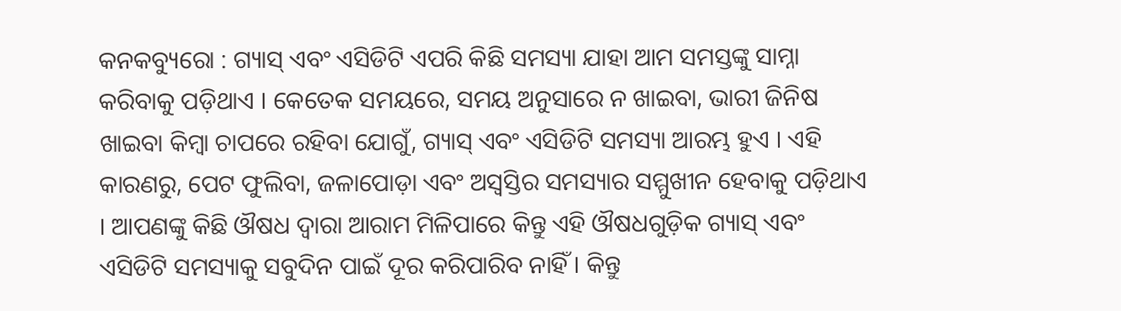କନକବ୍ୟୁରୋ : ଗ୍ୟାସ୍ ଏବଂ ଏସିଡିଟି ଏପରି କିଛି ସମସ୍ୟା ଯାହା ଆମ ସମସ୍ତଙ୍କୁ ସାମ୍ନା କରିବାକୁ ପଡ଼ିଥାଏ । କେତେକ ସମୟରେ, ସମୟ ଅନୁସାରେ ନ ଖାଇବା, ଭାରୀ ଜିନିଷ ଖାଇବା କିମ୍ବା ଚାପରେ ରହିବା ଯୋଗୁଁ, ଗ୍ୟାସ୍ ଏବଂ ଏସିଡିଟି ସମସ୍ୟା ଆରମ୍ଭ ହୁଏ । ଏହି କାରଣରୁ, ପେଟ ଫୁଲିବା, ଜଳାପୋଡ଼ା ଏବଂ ଅସ୍ୱସ୍ତିର ସମସ୍ୟାର ସମ୍ମୁଖୀନ ହେବାକୁ ପଡ଼ିଥାଏ । ଆପଣଙ୍କୁ କିଛି ଔଷଧ ଦ୍ୱାରା ଆରାମ ମିଳିପାରେ କିନ୍ତୁ ଏହି ଔଷଧଗୁଡ଼ିକ ଗ୍ୟାସ୍ ଏବଂ ଏସିଡିଟି ସମସ୍ୟାକୁ ସବୁଦିନ ପାଇଁ ଦୂର କରିପାରିବ ନାହିଁ । କିନ୍ତୁ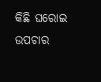କିଛି ଘରୋଇ ଉପଚାର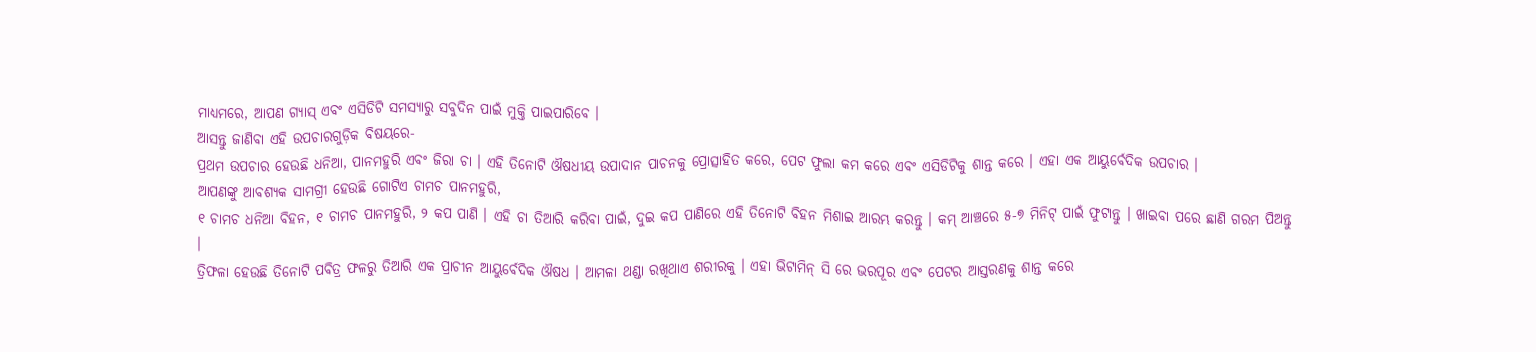ମାଧ୍ୟମରେ, ଆପଣ ଗ୍ୟାସ୍ ଏବଂ ଏସିଡିଟି ସମସ୍ୟାରୁ ସବୁଦିନ ପାଇଁ ମୁକ୍ତି ପାଇପାରିବେ ।
ଆସନ୍ତୁ ଜାଣିବା ଏହି ଉପଚାରଗୁଡ଼ିକ ବିଷୟରେ-
ପ୍ରଥମ ଉପଚାର ହେଉଛି ଧନିଆ, ପାନମହୁରି ଏବଂ ଜିରା ଚା । ଏହି ତିନୋଟି ଔଷଧୀୟ ଉପାଦାନ ପାଚନକୁ ପ୍ରୋତ୍ସାହିତ କରେ, ପେଟ ଫୁଲା କମ କରେ ଏବଂ ଏସିଡିଟିକୁ ଶାନ୍ତ କରେ । ଏହା ଏକ ଆୟୁର୍ବେଦିକ ଉପଚାର ।
ଆପଣଙ୍କୁ ଆବଶ୍ୟକ ସାମଗ୍ରୀ ହେଉଛି ଗୋଟିଏ ଚାମଚ ପାନମହୁରି,
୧ ଚାମଚ ଧନିଆ ବିହନ, ୧ ଚାମଚ ପାନମହୁରି, ୨ କପ ପାଣି । ଏହି ଚା ତିଆରି କରିବା ପାଇଁ, ଦୁଇ କପ ପାଣିରେ ଏହି ତିନୋଟି ବିହନ ମିଶାଇ ଆରମ୍ଭ କରନ୍ତୁ । କମ୍ ଆଞ୍ଚରେ ୫-୭ ମିନିଟ୍ ପାଇଁ ଫୁଟାନ୍ତୁ । ଖାଇବା ପରେ ଛାଣି ଗରମ ପିଅନ୍ତୁ ।
ତ୍ରିଫଳା ହେଉଛି ତିନୋଟି ପବିତ୍ର ଫଳରୁ ତିଆରି ଏକ ପ୍ରାଚୀନ ଆୟୁର୍ବେଦିକ ଔଷଧ । ଆମଳା ଥଣ୍ଡା ରଖିଥାଏ ଶରୀରକୁ । ଏହା ଭିଟାମିନ୍ ସି ରେ ଭରପୂର ଏବଂ ପେଟର ଆସ୍ତରଣକୁ ଶାନ୍ତ କରେ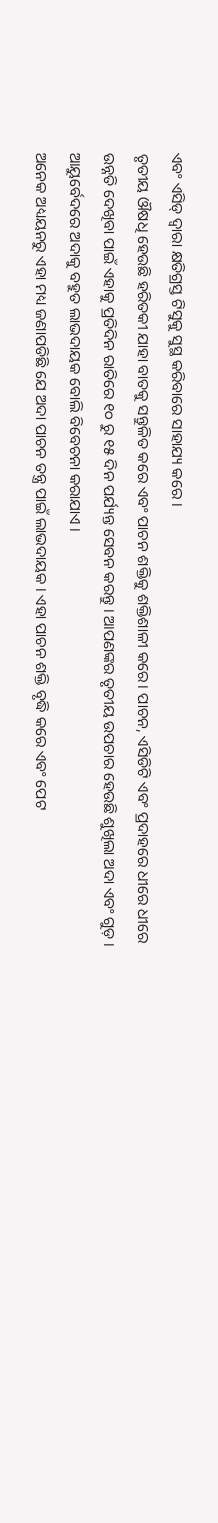ଏବଂ ଏସିଡ୍ ଦ୍ୱାରା କ୍ଷତିଗ୍ରସ୍ତ ଟିସୁକୁ ସୁସ୍ଥ କରିବାରେ ସାହାଯ୍ୟ କରେ ।
ତୃତୀୟ ଔଷଧି ହେଉଛି ହରିତକୀ ଯାହା ବାତକୁ ସନ୍ତୁଳିତ କରେ ଏବଂ ପାଚନ ଶକ୍ତିକୁ ଶକ୍ତିଶାଳୀ କରେ। ପାଚନ, ଏସିଡିଟି ଏବଂ ପ୍ରଦାହରେ ଧୀରେ ଧୀରେ ଉନ୍ନତି ଦେଖିବା ପାଇଁ ଏହାକୁ ପ୍ରତିଦିନ ରାତିରେ ୧୦ ରୁ ୧୫ ଦିନ ପର୍ଯ୍ୟନ୍ତ ସେବନ କରନ୍ତୁ । ଆପଣଙ୍କର ତୃତୀୟ ଉପଚାର ହେଉଛି ଶୁଖିଲା ଅଦା ଏବଂ ଗୁଡ଼ । ଆୟୁର୍ବେଦରେ ଅଦାକୁ ବହୁତ ଲାଭଦାୟକ ବୋଲି ବିବେଚନା କରାଯାଏ ।
ଅନେକ ଅଧ୍ୟୟନରୁ ଏହା ମଧ୍ୟ ଜଣାପଡିଛି ଯେ ଅଦା ପାଚନ ତନ୍ତ୍ର ପାଇଁ ଲାଭଦାୟକ । ଏହା ପାଚନ ଶକ୍ତି ବୃଦ୍ଧି କରେ ଏବଂ ପେଟ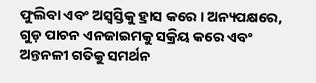ଫୁଲିବା ଏବଂ ଅସ୍ୱସ୍ତିକୁ ହ୍ରାସ କରେ । ଅନ୍ୟପକ୍ଷରେ, ଗୁଡ଼ ପାଚନ ଏନଜାଇମକୁ ସକ୍ରିୟ କରେ ଏବଂ ଅନ୍ତନଳୀ ଗତିକୁ ସମର୍ଥନ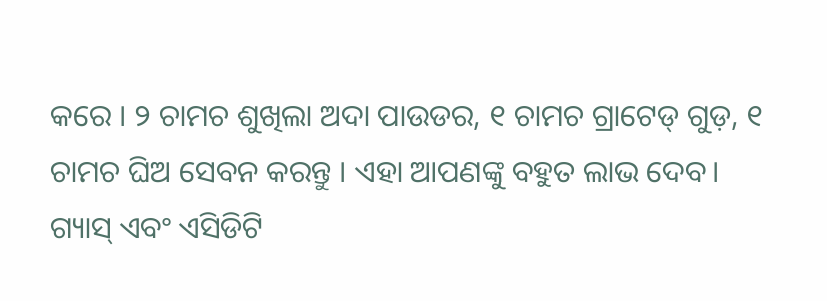କରେ । ୨ ଚାମଚ ଶୁଖିଲା ଅଦା ପାଉଡର, ୧ ଚାମଚ ଗ୍ରାଟେଡ୍ ଗୁଡ଼, ୧ ଚାମଚ ଘିଅ ସେବନ କରନ୍ତୁ । ଏହା ଆପଣଙ୍କୁ ବହୁତ ଲାଭ ଦେବ।
ଗ୍ୟାସ୍ ଏବଂ ଏସିଡିଟି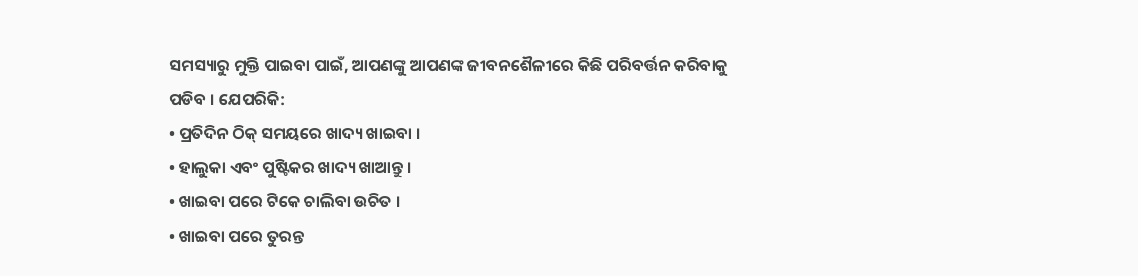ସମସ୍ୟାରୁ ମୁକ୍ତି ପାଇବା ପାଇଁ, ଆପଣଙ୍କୁ ଆପଣଙ୍କ ଜୀବନଶୈଳୀରେ କିଛି ପରିବର୍ତ୍ତନ କରିବାକୁ ପଡିବ । ଯେପରିକି:
• ପ୍ରତିଦିନ ଠିକ୍ ସମୟରେ ଖାଦ୍ୟ ଖାଇବା ।
• ହାଲୁକା ଏବଂ ପୁଷ୍ଟିକର ଖାଦ୍ୟ ଖାଆନ୍ତୁ ।
• ଖାଇବା ପରେ ଟିକେ ଚାଲିବା ଉଚିତ ।
• ଖାଇବା ପରେ ତୁରନ୍ତ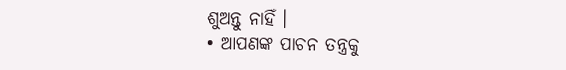ଶୁଅନ୍ତୁ ନାହିଁ ।
• ଆପଣଙ୍କ ପାଚନ ତନ୍ତ୍ରକୁ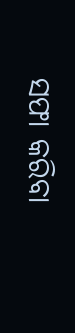ସଫା କରିବା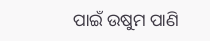ପାଇଁ ଉଷୁମ ପାଣି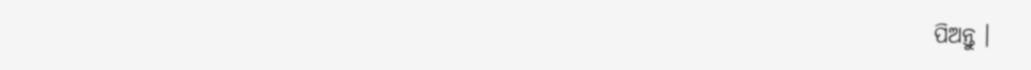ପିଅନ୍ତୁ ।